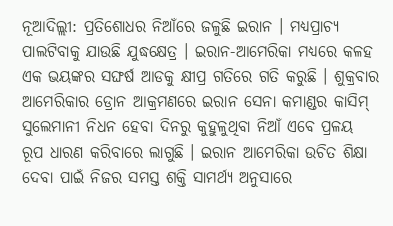ନୂଆଦିଲ୍ଲୀ: ପ୍ରତିଶୋଧର ନିଆଁରେ ଜଳୁଛି ଇରାନ । ମଧ୍ୟପ୍ରାଚ୍ୟ ପାଲଟିବାକୁ ଯାଉଛି ଯୁଦ୍ଧକ୍ଷେତ୍ର । ଇରାନ-ଆମେରିକା ମଧ୍ୟରେ କଳହ ଏକ ଭୟଙ୍କର ସଙ୍ଘର୍ଷ ଆଡକୁ କ୍ଷୀପ୍ର ଗତିରେ ଗତି କରୁଛି । ଶୁକ୍ରବାର ଆମେରିକାର ଡ୍ରୋନ ଆକ୍ରମଣରେ ଇରାନ ସେନା କମାଣ୍ଡର କାସିମ୍ ସୁଲେମାନୀ ନିଧନ ହେବା ଦିନରୁ କୁହୁଳୁଥିବା ନିଆଁ ଏବେ ପ୍ରଳୟ ରୂପ ଧାରଣ କରିବାରେ ଲାଗୁଛି । ଇରାନ ଆମେରିକା ଉଚିତ ଶିକ୍ଷା ଦେବା ପାଇଁ ନିଜର ସମସ୍ତ ଶକ୍ତି ସାମର୍ଥ୍ୟ ଅନୁସାରେ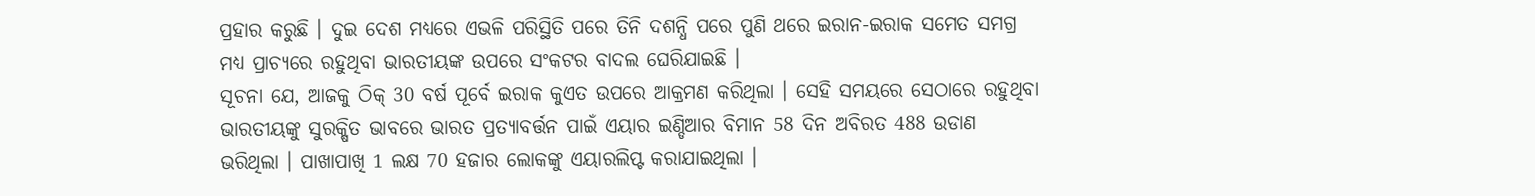ପ୍ରହାର କରୁଛି । ଦୁଇ ଦେଶ ମଧ୍ୟରେ ଏଭଳି ପରିସ୍ଥିତି ପରେ ତିନି ଦଶନ୍ଧି ପରେ ପୁଣି ଥରେ ଇରାନ-ଇରାକ ସମେତ ସମଗ୍ର ମଧ୍ୟ ପ୍ରାଚ୍ୟରେ ରହୁଥିବା ଭାରତୀୟଙ୍କ ଉପରେ ସଂକଟର ବାଦଲ ଘେରିଯାଇଛି ।
ସୂଚନା ଯେ, ଆଜକୁ ଠିକ୍ 30 ବର୍ଷ ପୂର୍ବେ ଇରାକ କୁଏତ ଉପରେ ଆକ୍ରମଣ କରିଥିଲା । ସେହି ସମୟରେ ସେଠାରେ ରହୁଥିବା ଭାରତୀୟଙ୍କୁ ସୁରକ୍ଷିତ ଭାବରେ ଭାରତ ପ୍ରତ୍ୟାବର୍ତ୍ତନ ପାଇଁ ଏୟାର ଇଣ୍ଡିଆର ବିମାନ 58 ଦିନ ଅବିରତ 488 ଉଡାଣ ଭରିଥିଲା । ପାଖାପାଖି 1 ଲକ୍ଷ 70 ହଜାର ଲୋକଙ୍କୁ ଏୟାରଲିପ୍ଟ କରାଯାଇଥିଲା ।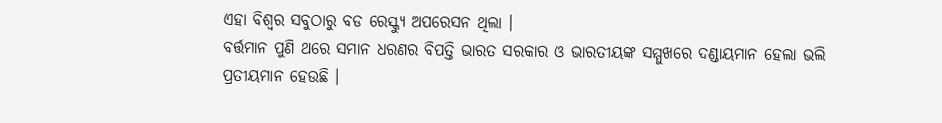ଏହା ବିଶ୍ବର ସବୁଠାରୁ ବଡ ରେସ୍କ୍ୟୁ ଅପରେସନ ଥିଲା ।
ବର୍ତ୍ତମାନ ପୁଣି ଥରେ ସମାନ ଧରଣର ବିପତ୍ତି ଭାରତ ସରକାର ଓ ଭାରତୀୟଙ୍କ ସମ୍ମୁଖରେ ଦଣ୍ଡାୟମାନ ହେଲା ଭଲି ପ୍ରତୀୟମାନ ହେଉଛି ।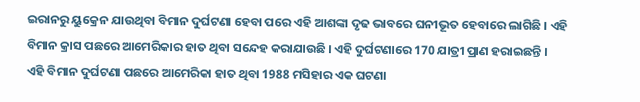ଇରାନରୁ ୟୁକ୍ରେନ ଯାଉଥିବା ବିମାନ ଦୁର୍ଘଟଣା ହେବା ପରେ ଏହି ଆଶଙ୍କା ଦୃଢ ଭାବରେ ଘନୀଭୂତ ହେବାରେ ଲାଗିଛି । ଏହି ବିମାନ କ୍ରାସ ପଛରେ ଆମେରିକାର ହାତ ଥିବା ସନ୍ଦେହ କରାଯାଉଛି । ଏହି ଦୁର୍ଘଟଣାରେ 170 ଯାତ୍ରୀ ପ୍ରାଣ ହରାଇଛନ୍ତି ।
ଏହି ବିମାନ ଦୁର୍ଘଟଣା ପଛରେ ଆମେରିକା ହାତ ଥିବା 1988 ମସିହାର ଏକ ଘଟଣା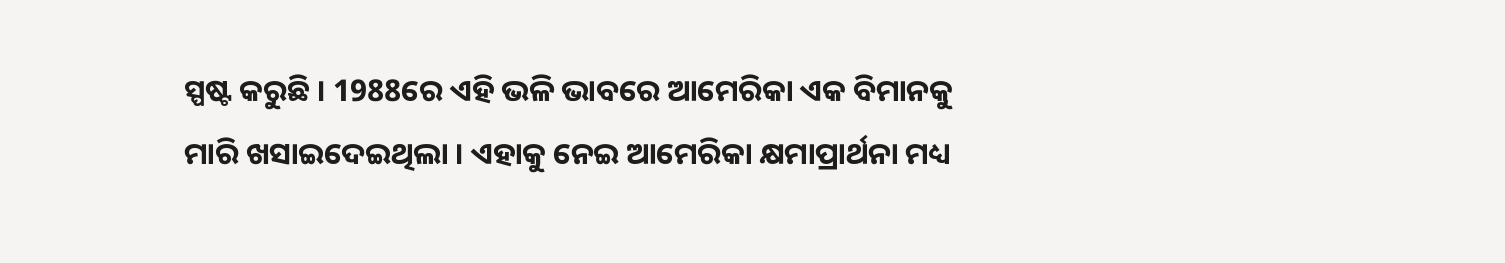ସ୍ପଷ୍ଟ କରୁଛି । 1988ରେ ଏହି ଭଳି ଭାବରେ ଆମେରିକା ଏକ ବିମାନକୁ ମାରି ଖସାଇଦେଇଥିଲା । ଏହାକୁ ନେଇ ଆମେରିକା କ୍ଷମାପ୍ରାର୍ଥନା ମଧ୍ୟ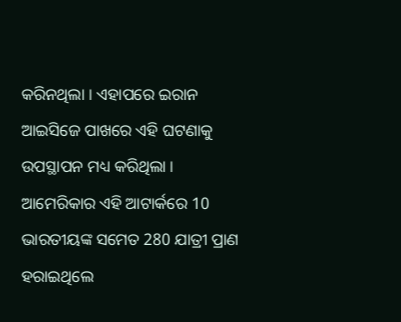କରିନଥିଲା । ଏହାପରେ ଇରାନ ଆଇସିଜେ ପାଖରେ ଏହି ଘଟଣାକୁ ଉପସ୍ଥାପନ ମଧ୍ୟ କରିଥିଲା । ଆମେରିକାର ଏହି ଆଟାର୍କରେ 10 ଭାରତୀୟଙ୍କ ସମେତ 280 ଯାତ୍ରୀ ପ୍ରାଣ ହରାଇଥିଲେ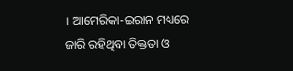। ଆମେରିକା-ଇରାନ ମଧ୍ୟରେ ଜାରି ରହିଥିବା ତିକ୍ତତା ଓ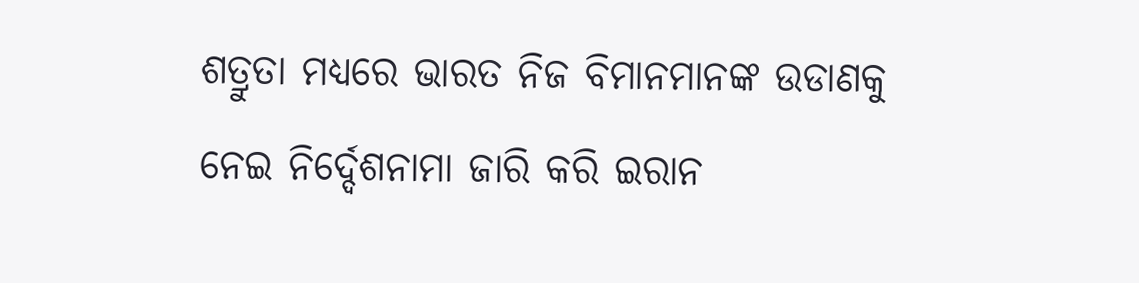ଶତ୍ରୁତା ମଧ୍ୟରେ ଭାରତ ନିଜ ବିମାନମାନଙ୍କ ଉଡାଣକୁ ନେଇ ନିର୍ଦ୍ଦେଶନାମା ଜାରି କରି ଇରାନ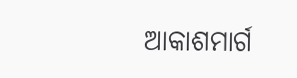ଆକାଶମାର୍ଗ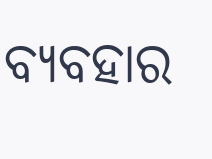ବ୍ୟବହାର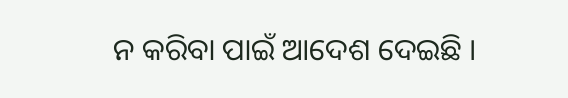ନ କରିବା ପାଇଁ ଆଦେଶ ଦେଇଛି ।